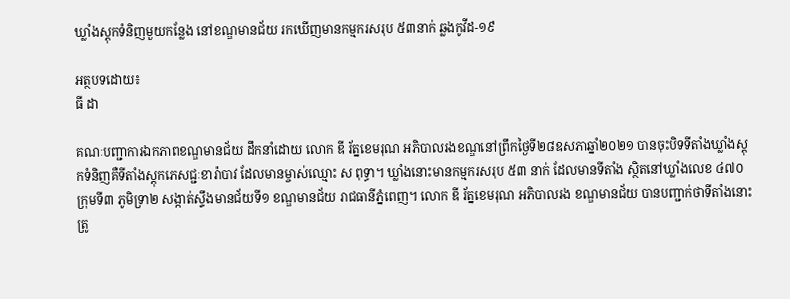ឃ្លាំងស្តុកទំនិញមួយកន្លែង នៅខណ្ឌមានជ័យ រកឃើញមានកម្មករសរុប ៥៣នាក់ ឆ្លងកូវីដ-១៩

អត្ថបទដោយ៖
ធី ដា

គណៈបញ្ជាការឯកភាពខណ្ឌមានជ័យ ដឹកនាំដោយ លោក ឌី រ័ត្នខេមរុណ អភិបាលរងខណ្ឌនៅព្រឹកថ្ងៃទី២៨ឧសភាឆ្នាំ២០២១ បានចុះបិទទីតាំងឃ្លាំងស្តុកទំនិញគឺទីតាំងស្តុកភេសជ្ជៈខារ៉ាបាវ ដែលមានម្ចាស់ឈ្មោះ ស ពុទ្ធា។ ឃ្លាំងនោះមានកម្មករសរុប ៥៣ នាក់ ដែលមានទីតាំង ស្ថិតនៅឃ្លាំងលេខ ៤៧០ ក្រុមទី៣ ភូមិទ្រា២ សង្កាត់ស្ទឹងមានជ័យទី១ ខណ្ឌមានជ័យ រាជធានីភ្នំពេញ។ លោក ឌី រ័ត្នខេមរុណ អភិបាលរង ខណ្ឌមានជ័យ បានបញ្ជាក់ថាទីតាំងនោះ ត្រូ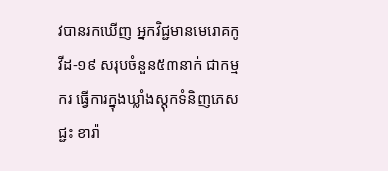វបានរកឃើញ អ្នកវិជ្ជមានមេរោគកូវីដ-១៩ សរុបចំនួន៥៣នាក់ ជាកម្មករ ធ្វើការក្នុងឃ្លាំងស្តុកទំនិញភេសជ្ជះ ខារ៉ា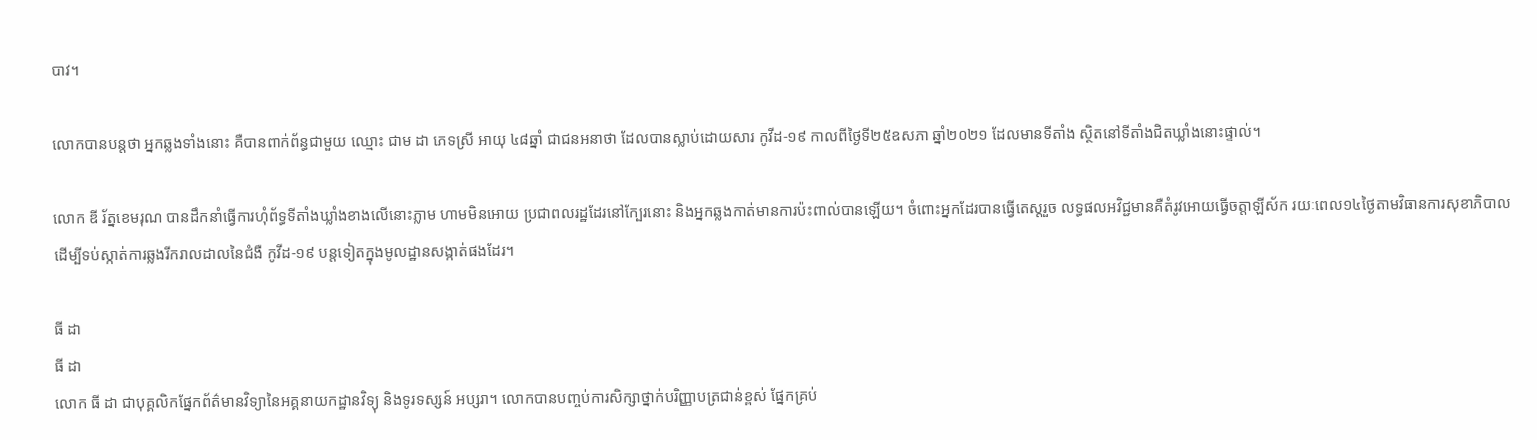បាវ។

លោកបានបន្តថា អ្នកឆ្លងទាំងនោះ គឺបានពាក់ព័ន្ធជាមួយ ឈ្មោះ ជាម ដា ភេទស្រី អាយុ ៤៨ឆ្នាំ ជាជនអនាថា ដែលបានស្លាប់ដោយសារ កូវីដ-១៩ កាលពីថ្ងៃទី២៥ឧសភា ឆ្នាំ២០២១ ដែលមានទីតាំង ស្ថិតនៅទីតាំងជិតឃ្លាំងនោះផ្ទាល់។

លោក ឌី រ័ត្នខេមរុណ បានដឹកនាំធ្វើការហុំព័ទ្ធទីតាំងឃ្លាំងខាងលើនោះភ្លាម ហាមមិនអោយ ប្រជាពលរដ្ឋដែរនៅក្បែរនោះ និងអ្នកឆ្លងកាត់មានការប៉ះពាល់បានឡើយ។ ចំពោះអ្នកដែរបានធ្វើតេស្ដរួច លទ្ធផលអវិជ្ជមានគឺតំរូវអោយធ្វើចត្តាឡីស័ក រយៈពេល១៤ថ្ងៃតាមវិធានការសុខាភិបាល ដើម្បីទប់ស្កាត់ការឆ្លងរីករាលដាលនៃជំងឺ កូវីដ-១៩ បន្តទៀតក្នុងមូលដ្ឋានសង្កាត់ផងដែរ។

ធី ដា
ធី ដា
លោក ធី ដា ជាបុគ្គលិកផ្នែកព័ត៌មានវិទ្យានៃអគ្គនាយកដ្ឋានវិទ្យុ និងទូរទស្សន៍ អប្សរា។ លោកបានបញ្ចប់ការសិក្សាថ្នាក់បរិញ្ញាបត្រជាន់ខ្ពស់ ផ្នែកគ្រប់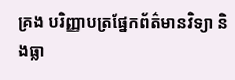គ្រង បរិញ្ញាបត្រផ្នែកព័ត៌មានវិទ្យា និងធ្លា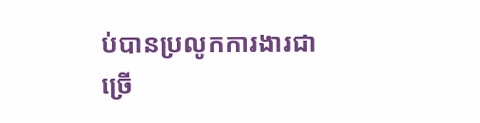ប់បានប្រលូកការងារជាច្រើ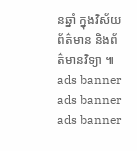នឆ្នាំ ក្នុងវិស័យព័ត៌មាន និងព័ត៌មានវិទ្យា ៕
ads banner
ads banner
ads banner